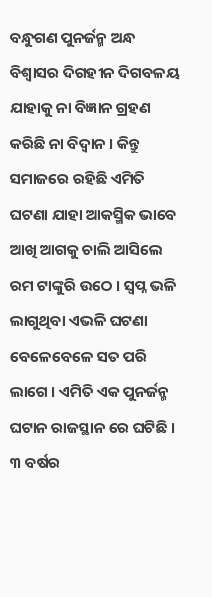ବନ୍ଧୁଗଣ ପୁନର୍ଜନ୍ମ ଅନ୍ଧ ବିଶ୍ବାସର ଦିଗହୀନ ଦିଗବଳୟ ଯାହାକୁ ନା ବିଜ୍ଞାନ ଗ୍ରହଣ କରିଛି ନା ବିଦ୍ଵାନ । କିନ୍ତୁ ସମାଜରେ ରହିଛି ଏମିତି ଘଟଣା ଯାହା ଆକସ୍ମିକ ଭାବେ ଆଖି ଆଗକୁ ଚାଲି ଆସିଲେ ରମ ଟାଙ୍କୁରି ଉଠେ । ସ୍ଵପ୍ନ ଭଳି ଲାଗୁଥିବା ଏଭଳି ଘଟଣା ବେଳେବେଳେ ସତ ପରି ଲାଗେ । ଏମିତି ଏକ ପୁନର୍ଜନ୍ମ ଘଟାନ ରାଜସ୍ଥାନ ରେ ଘଟିଛି । ୩ ବର୍ଷର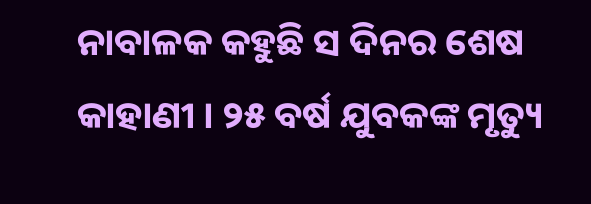ନାବାଳକ କହୁଛି ସ ଦିନର ଶେଷ କାହାଣୀ । ୨୫ ବର୍ଷ ଯୁବକଙ୍କ ମୃତ୍ୟୁ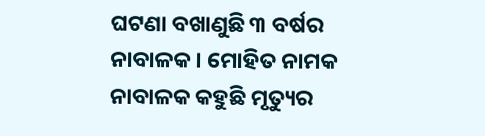ଘଟଣା ବଖାଣୁଛି ୩ ବର୍ଷର ନାବାଳକ । ମୋହିତ ନାମକ ନାବାଳକ କହୁଛି ମୃତ୍ୟୁର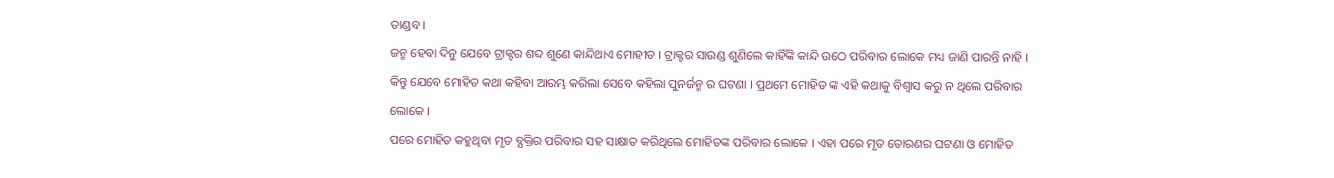ତାଣ୍ଡବ ।
ଜନ୍ମ ହେବା ଦିନୁ ଯେବେ ଟ୍ରାକ୍ଟର ଶବ୍ଦ ଶୁଣେ କାନ୍ଦିଥାଏ ମୋହୀତ । ଟ୍ରାକ୍ଟର ସାଉଣ୍ଡ ଶୁଣିଲେ କାହିଁଙ୍କି କାନ୍ଦି ଉଠେ ପରିବାର ଲୋକେ ମଧ୍ୟ ଜାଣି ପାରନ୍ତି ନାହି । କିନ୍ତୁ ଯେବେ ମୋହିତ କଥା କହିବା ଆରମ୍ଭ କରିଲା ସେବେ କହିଲା ପୁନର୍ଜନ୍ମ ର ଘଟଣା । ପ୍ରଥମେ ମୋହିତ ଙ୍କ ଏହି କଥାକୁ ବିଶ୍ଵାସ କରୁ ନ ଥିଲେ ପରିବାର ଲୋକେ ।
ପରେ ମୋହିତ କହୁଥିବା ମୃତ ବ୍ଯକ୍ତିର ପରିବାର ସହ ସାକ୍ଷାତ କରିଥିଲେ ମୋହିତଙ୍କ ପରିବାର ଲୋକେ । ଏହା ପରେ ମୃତ ତୋରଣର ଘଟଣା ଓ ମୋହିତ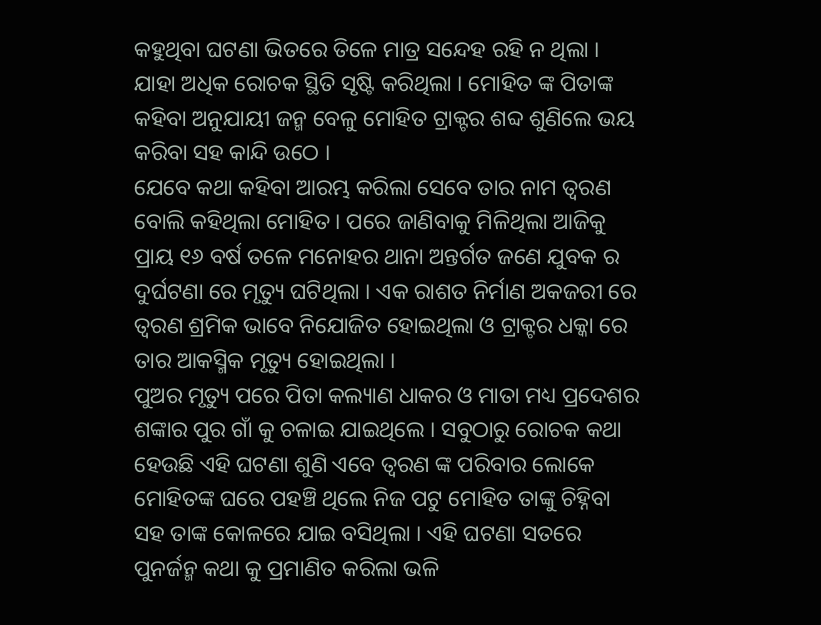କହୁଥିବା ଘଟଣା ଭିତରେ ତିଳେ ମାତ୍ର ସନ୍ଦେହ ରହି ନ ଥିଲା । ଯାହା ଅଧିକ ରୋଚକ ସ୍ଥିତି ସୃଷ୍ଟି କରିଥିଲା । ମୋହିତ ଙ୍କ ପିତାଙ୍କ କହିବା ଅନୁଯାୟୀ ଜନ୍ମ ବେଳୁ ମୋହିତ ଟ୍ରାକ୍ଟର ଶବ୍ଦ ଶୁଣିଲେ ଭୟ କରିବା ସହ କାନ୍ଦି ଉଠେ ।
ଯେବେ କଥା କହିବା ଆରମ୍ଭ କରିଲା ସେବେ ତାର ନାମ ତ୍ଵରଣ ବୋଲି କହିଥିଲା ମୋହିତ । ପରେ ଜାଣିବାକୁ ମିଳିଥିଲା ଆଜିକୁ ପ୍ରାୟ ୧୬ ବର୍ଷ ତଳେ ମନୋହର ଥାନା ଅନ୍ତର୍ଗତ ଜଣେ ଯୁବକ ର ଦୁର୍ଘଟଣା ରେ ମୃତ୍ୟୁ ଘଟିଥିଲା । ଏକ ରାଶତ ନିର୍ମାଣ ଅକଜରୀ ରେ ତ୍ଵରଣ ଶ୍ରମିକ ଭାବେ ନିଯୋଜିତ ହୋଇଥିଲା ଓ ଟ୍ରାକ୍ଟର ଧକ୍କା ରେ ତାର ଆକସ୍ମିକ ମୃତ୍ୟୁ ହୋଇଥିଲା ।
ପୁଅର ମୃତ୍ୟୁ ପରେ ପିତା କଲ୍ୟାଣ ଧାକର ଓ ମାତା ମଧ୍ୟ ପ୍ରଦେଶର ଶଙ୍କାର ପୁର ଗାଁ କୁ ଚଳାଇ ଯାଇଥିଲେ । ସବୁଠାରୁ ରୋଚକ କଥା ହେଉଛି ଏହି ଘଟଣା ଶୁଣି ଏବେ ତ୍ଵରଣ ଙ୍କ ପରିବାର ଲୋକେ ମୋହିତଙ୍କ ଘରେ ପହଞ୍ଚି ଥିଲେ ନିଜ ପଟୁ ମୋହିତ ତାଙ୍କୁ ଚିହ୍ନିବା ସହ ତାଙ୍କ କୋଳରେ ଯାଇ ବସିଥିଲା । ଏହି ଘଟଣା ସତରେ ପୁନର୍ଜନ୍ମ କଥା କୁ ପ୍ରମାଣିତ କରିଲା ଭଳି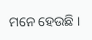ମନେ ହେଉଛି ।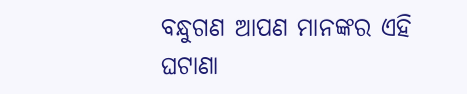ବନ୍ଧୁଗଣ ଆପଣ ମାନଙ୍କର ଏହି ଘଟାଣା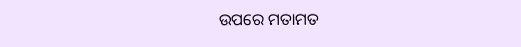ଉପରେ ମତାମତ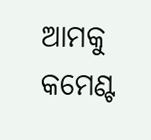ଆମକୁ କମେଣ୍ଟ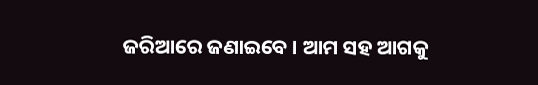ଜରିଆରେ ଜଣାଇବେ । ଆମ ସହ ଆଗକୁ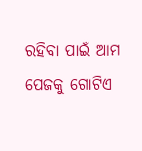ରହିବା ପାଇଁ ଆମ ପେଜକୁ ଗୋଟିଏ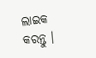ଲାଇକ କରନ୍ତୁ ।